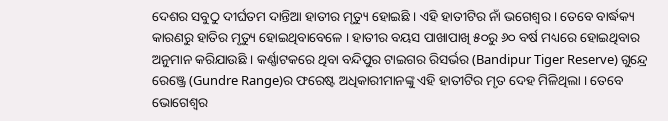ଦେଶର ସବୁଠୁ ଦୀର୍ଘତମ ଦାନ୍ତିଆ ହାତୀର ମୃତ୍ୟୁ ହୋଇଛି । ଏହି ହାତୀଟିର ନାଁ ଭଗେଶ୍ୱର । ତେବେ ବାର୍ଦ୍ଧକ୍ୟ କାରଣରୁ ହାତିର ମୃତ୍ୟୁ ହୋଇଥିବାବେଳେ । ହାତୀର ବୟସ ପାଖାପାଖି ୫୦ରୁ ୬୦ ବର୍ଷ ମଧ୍ୟରେ ହୋଇଥିବାର ଅନୁମାନ କରିଯାଉଛି । କର୍ଣ୍ଣାଟକରେ ଥିବା ବନ୍ଦିପୁର ଟାଇଗର ରିସର୍ଭର (Bandipur Tiger Reserve) ଗୁନ୍ଦ୍ରେ ରେଞ୍ଜ୍ରେ (Gundre Range)ର ଫରେଷ୍ଟ ଅଧିକାରୀମାନଙ୍କୁ ଏହି ହାତୀଟିର ମୃତ ଦେହ ମିଳିଥିଲା । ତେବେ ଭୋଗେଶ୍ୱର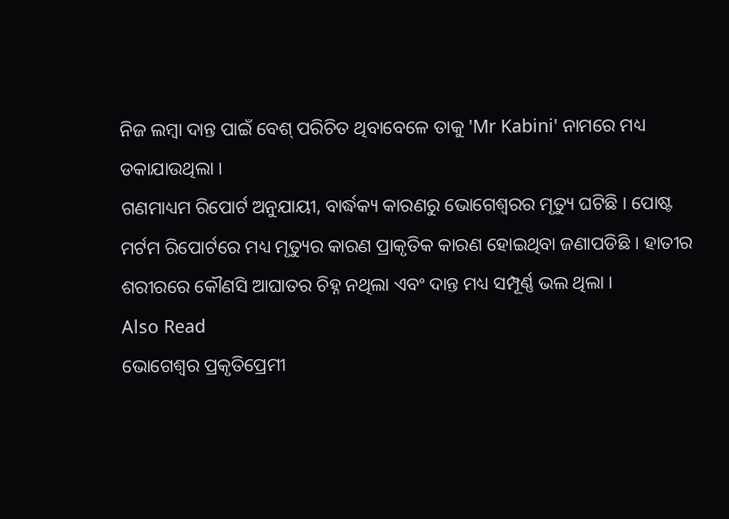ନିଜ ଲମ୍ୱା ଦାନ୍ତ ପାଇଁ ବେଶ୍ ପରିଚିତ ଥିବାବେଳେ ତାକୁ 'Mr Kabini' ନାମରେ ମଧ୍ୟ ଡକାଯାଉଥିଲା ।
ଗଣମାଧ୍ୟମ ରିପୋର୍ଟ ଅନୁଯାୟୀ, ବାର୍ଦ୍ଧକ୍ୟ କାରଣରୁ ଭୋଗେଶ୍ୱରର ମୃତ୍ୟୁ ଘଟିଛି । ପୋଷ୍ଟ ମର୍ଟମ ରିପୋର୍ଟରେ ମଧ୍ୟ ମୃତ୍ୟୁର କାରଣ ପ୍ରାକୃତିକ କାରଣ ହୋଇଥିବା ଜଣାପଡିଛି । ହାତୀର ଶରୀରରେ କୌଣସି ଆଘାତର ଚିହ୍ନ ନଥିଲା ଏବଂ ଦାନ୍ତ ମଧ୍ୟ ସମ୍ପୂର୍ଣ୍ଣ ଭଲ ଥିଲା ।
Also Read
ଭୋଗେଶ୍ୱର ପ୍ରକୃତିପ୍ରେମୀ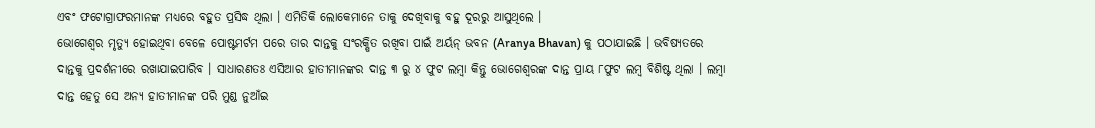ଏବଂ ଫଟୋଗ୍ରାଫରମାନଙ୍କ ମଧ୍ୟରେ ବହୁତ ପ୍ରସିଦ୍ଧ ଥିଲା । ଏମିତିକି ଲୋକେମାନେ ତାକୁ ଦେଖିବାକୁ ବହୁ ଦୂରରୁ ଆସୁଥିଲେ ।
ଭୋଗେଶ୍ୱର ମୃତ୍ୟୁ ହୋଇଥିବା ବେଳେ ପୋଷ୍ଟମର୍ଟମ ପରେ ତାର ଦାନ୍ତକୁ ସଂରକ୍ଷିତ ରଖିବା ପାଇଁ ଅର୍ୟନ୍ ଭବନ (Aranya Bhavan) କୁ ପଠାଯାଇଛି । ଭବିଷ୍ୟତରେ ଦାନ୍ତକୁ ପ୍ରଦର୍ଶନୀରେ ରଖାଯାଇପାରିବ । ସାଧାରଣତଃ ଏସିଆର ହାତୀମାନଙ୍କର ଦାନ୍ତ ୩ ରୁ ୪ ଫୁଟ ଲମ୍ବା କିନ୍ତୁ ଭୋଗେଶ୍ୱରଙ୍କ ଦାନ୍ତ ପ୍ରାୟ ୮ଫୁଟ ଲମ୍ୱ ବିଶିଷ୍ଟ ଥିଲା । ଲମ୍ବା ଦାନ୍ତ ହେତୁ ସେ ଅନ୍ୟ ହାତୀମାନଙ୍କ ପରି ମୁଣ୍ଡ ନୁଆଁଇ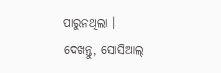ପାରୁନଥିଲା ।
ଦେଖନ୍ତୁ, ସୋସିଆଲ୍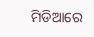ମିଡିଆରେ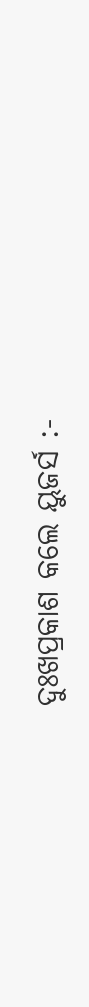ଦୁଃଖପ୍ରକାଶ କଲେ ୟୁଜର୍ସ :-